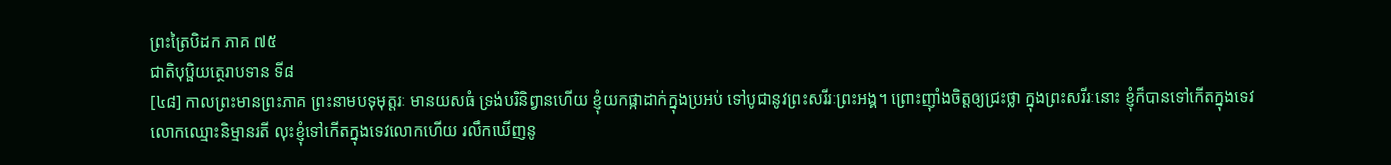ព្រះត្រៃបិដក ភាគ ៧៥
ជាតិបុប្ផិយត្ថេរាបទាន ទី៨
[៤៨] កាលព្រះមានព្រះភាគ ព្រះនាមបទុមុត្តរៈ មានយសធំ ទ្រង់បរិនិព្វានហើយ ខ្ញុំយកផ្កាដាក់ក្នុងប្រអប់ ទៅបូជានូវព្រះសរីរៈព្រះអង្គ។ ព្រោះញ៉ាំងចិត្តឲ្យជ្រះថ្លា ក្នុងព្រះសរីរៈនោះ ខ្ញុំក៏បានទៅកើតក្នុងទេវលោកឈ្មោះនិម្មានរតី លុះខ្ញុំទៅកើតក្នុងទេវលោកហើយ រលឹកឃើញនូ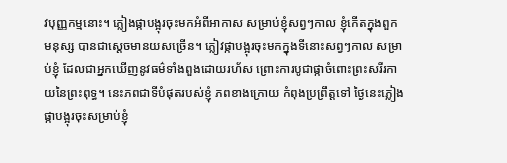វបុញ្ញកម្មនោះ។ ភ្លៀងផ្កាបង្អុរចុះមកអំពីអាកាស សម្រាប់ខ្ញុំសព្វៗកាល ខ្ញុំកើតក្នុងពួកមនុស្ស បានជាស្តេចមានយសច្រើន។ ភ្លៀវផ្កាបង្អុរចុះមកក្នុងទីនោះសព្វៗកាល សម្រាប់ខ្ញុំ ដែលជាអ្នកឃើញនូវធម៌ទាំងពួងដោយរហ័ស ព្រោះការបូជាផ្កាចំពោះព្រះសរីរកាយនៃព្រះពុទ្ធ។ នេះភពជាទីបំផុតរបស់ខ្ញុំ ភពខាងក្រោយ កំពុងប្រព្រឹត្តទៅ ថ្ងៃនេះភ្លៀងផ្កាបង្អុរចុះសម្រាប់ខ្ញុំ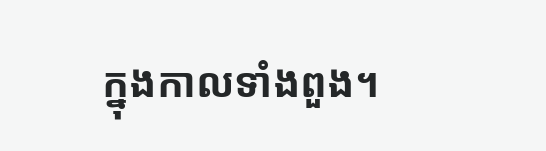ក្នុងកាលទាំងពួង។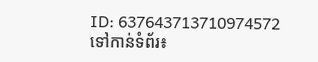ID: 637643713710974572
ទៅកាន់ទំព័រ៖